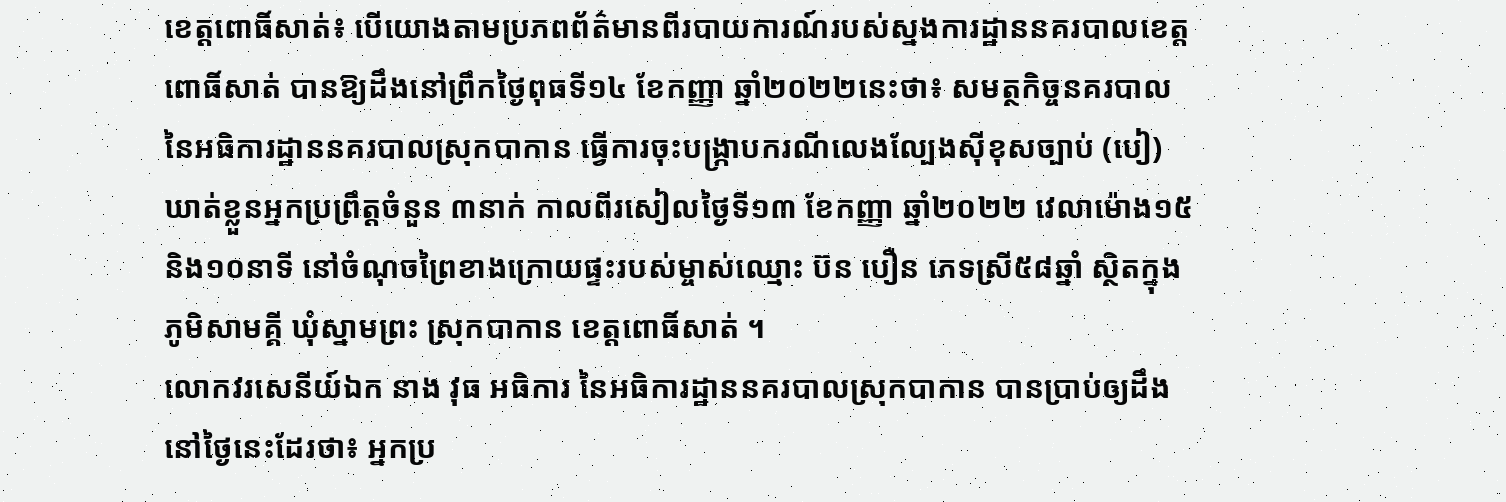ខេត្តពោធិ៍សាត់៖ បេីយោងតាមប្រភពព័ត៌មានពីរបាយការណ៍របស់ស្នងការដ្ឋាននគរបាលខេត្តពោធិ៍សាត់ បានឱ្យដឹងនៅព្រឹកថ្ងៃពុធទី១៤ ខែកញ្ញា ឆ្នាំ២០២២នេះថា៖ សមត្ថកិច្ចនគរបាល នៃអធិការដ្ឋាននគរបាលស្រុកបាកាន ធ្វើការចុះបង្ក្រាបករណីលេងល្បែងស៊ីខុសច្បាប់ (បៀ) ឃាត់ខ្លួនអ្នកប្រព្រឹត្តចំនួន ៣នាក់ កាលពីរសៀលថ្ងៃទី១៣ ខែកញ្ញា ឆ្នាំ២០២២ វេលាម៉ោង១៥ និង១០នាទី នៅចំណុចព្រៃខាងក្រោយផ្ទះរបស់ម្ចាស់ឈ្មោះ ប៊ន បឿន ភេទស្រី៥៨ឆ្នាំ ស្ថិតក្នុងភូមិសាមគ្គី ឃុំស្នាមព្រះ ស្រុកបាកាន ខេត្តពោធិ៍សាត់ ។
លោកវរសេនីយ៍ឯក នាង វុធ អធិការ នៃអធិការដ្ឋាននគរបាលស្រុកបាកាន បានប្រាប់ឲ្យដឹងនៅថ្ងៃនេះដែរថា៖ អ្នកប្រ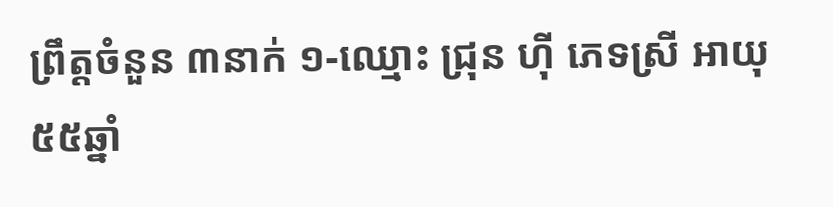ព្រឹត្តចំនួន ៣នាក់ ១-ឈ្មោះ ជ្រុន ហ៊ី ភេទស្រី អាយុ៥៥ឆ្នាំ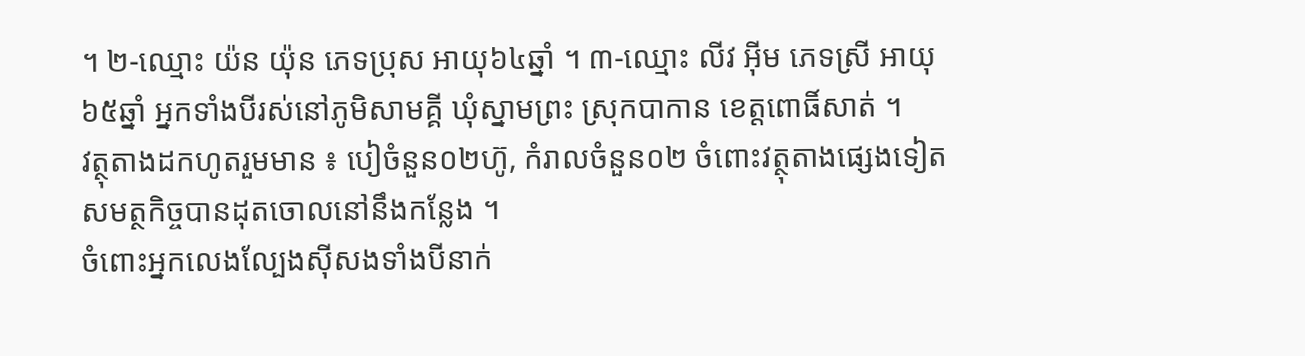។ ២-ឈ្មោះ យ៉ន យ៉ុន ភេទប្រុស អាយុ៦៤ឆ្នាំ ។ ៣-ឈ្មោះ លីវ អ៊ីម ភេទស្រី អាយុ៦៥ឆ្នាំ អ្នកទាំងបីរស់នៅភូមិសាមគ្គី ឃុំស្នាមព្រះ ស្រុកបាកាន ខេត្តពោធិ៍សាត់ ។
វត្ថុតាងដកហូតរួមមាន ៖ បៀចំនួន០២ហ៊ូ, កំរាលចំនួន០២ ចំពោះវត្ថុតាងផ្សេងទៀត សមត្ថកិច្ចបានដុតចោលនៅនឹងកន្លែង ។
ចំពោះអ្នកលេងល្បែងសុីសងទាំងបីនាក់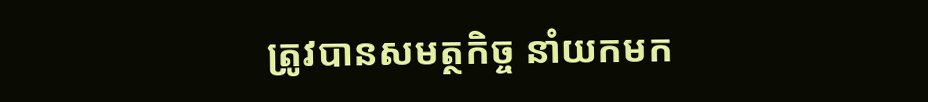ត្រូវបានសមត្ថកិច្ច នាំយកមក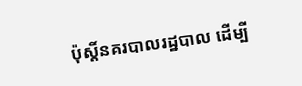ប៉ុស្តិ៍នគរបាលរដ្ឋបាល ដើម្បី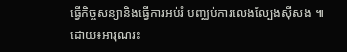ធ្វើកិច្ចសន្យានិងធ្វើការអប់រំ បញ្ឈប់ការលេងល្បែងស៊ីសង ៕
ដោយ៖អារុណរះ